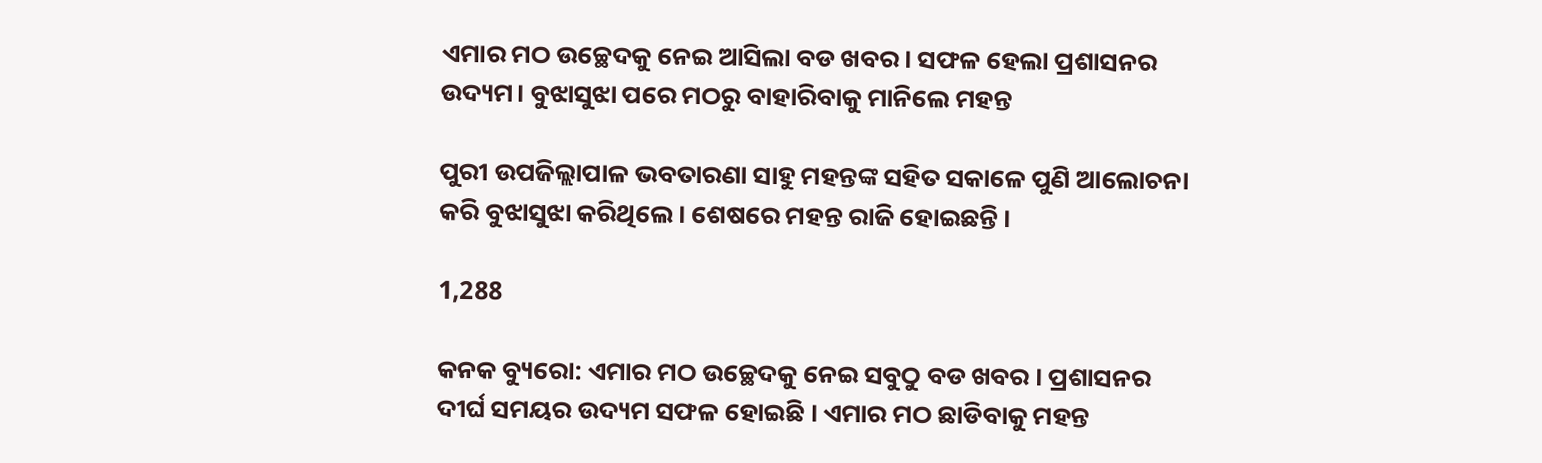ଏମାର ମଠ ଉଚ୍ଛେଦକୁ ନେଇ ଆସିଲା ବଡ ଖବର। ସଫଳ ହେଲା ପ୍ରଶାସନର ଉଦ୍ୟମ। ବୁଝାସୁଝା ପରେ ମଠରୁ ବାହାରିବାକୁ ମାନିଲେ ମହନ୍ତ

ପୁରୀ ଉପଜିଲ୍ଲାପାଳ ଭବତାରଣା ସାହୁ ମହନ୍ତଙ୍କ ସହିତ ସକାଳେ ପୁଣି ଆଲୋଚନା କରି ବୁଝାସୁଝା କରିଥିଲେ । ଶେଷରେ ମହନ୍ତ ରାଜି ହୋଇଛନ୍ତି ।

1,288

କନକ ବ୍ୟୁରୋ: ଏମାର ମଠ ଉଚ୍ଛେଦକୁ ନେଇ ସବୁଠୁ ବଡ ଖବର । ପ୍ରଶାସନର ଦୀର୍ଘ ସମୟର ଉଦ୍ୟମ ସଫଳ ହୋଇଛି । ଏମାର ମଠ ଛାଡିବାକୁ ମହନ୍ତ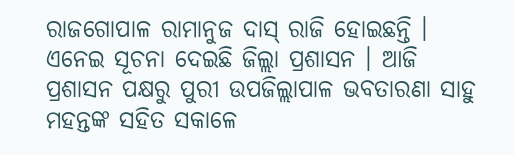ରାଜଗୋପାଳ ରାମାନୁଜ ଦାସ୍ ରାଜି ହୋଇଛନ୍ତି । ଏନେଇ ସୂଚନା ଦେଇଛି ଜିଲ୍ଲା ପ୍ରଶାସନ । ଆଜି ପ୍ରଶାସନ ପକ୍ଷରୁ ପୁରୀ ଉପଜିଲ୍ଲାପାଳ ଭବତାରଣା ସାହୁ ମହନ୍ତଙ୍କ ସହିତ ସକାଳେ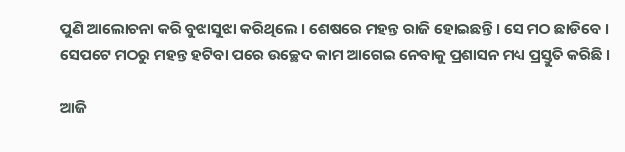ପୁଣି ଆଲୋଚନା କରି ବୁଝାସୁଝା କରିଥିଲେ । ଶେଷରେ ମହନ୍ତ ରାଜି ହୋଇଛନ୍ତି । ସେ ମଠ ଛାଡିବେ । ସେପଟେ ମଠରୁ ମହନ୍ତ ହଟିବା ପରେ ଉଚ୍ଛେଦ କାମ ଆଗେଇ ନେବାକୁ ପ୍ରଶାସନ ମଧ୍ୟ ପ୍ରସ୍ତୁତି କରିଛି ।

ଆଜି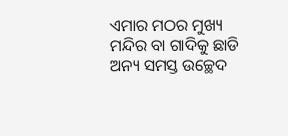ଏମାର ମଠର ମୁଖ୍ୟ ମନ୍ଦିର ବା ଗାଦିକୁ ଛାଡି ଅନ୍ୟ ସମସ୍ତ ଉଚ୍ଛେଦ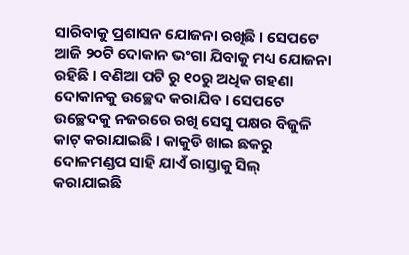ସାରିବାକୁ ପ୍ରଶାସନ ଯୋଜନା ରଖିଛି । ସେପଟେ ଆଜି ୨୦ଟି ଦୋକାନ ଭଂଗା ଯିବାକୁ ମଧ୍ୟ ଯୋଜନା ରହିଛି । ବଣିଆ ପଟି ରୁ ୧୦ରୁ ଅଧିକ ଗହଣା ଦୋକାନକୁ ଉଚ୍ଛେଦ କରାଯିବ । ସେପଟେ ଉଚ୍ଛେଦକୁ ନଜରରେ ରଖି ସେସୁ ପକ୍ଷର ବିଜୁଳି କାଟ୍ କରାଯାଇଛି । କାକୁଡି ଖାଇ ଛକରୁ ଦୋଳମଣ୍ଡପ ସାହି ଯାଏଁ ରାସ୍ତାକୁ ସିଲ୍ କରାଯାଇଛି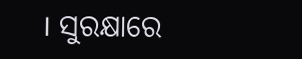। ସୁରକ୍ଷାରେ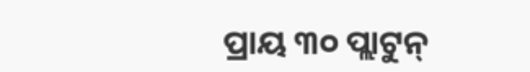ପ୍ରାୟ ୩୦ ପ୍ଲାଟୁନ୍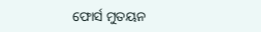ଫୋର୍ସ ମୁତୟନ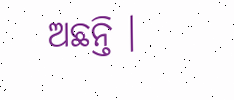ଅଛନ୍ତି ।